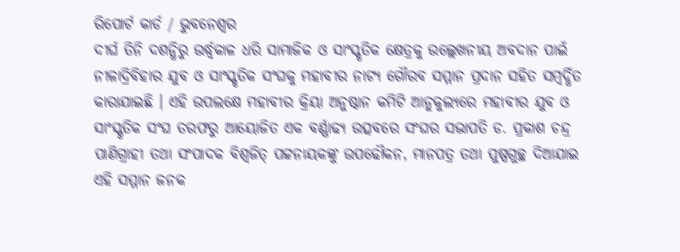ରିପୋର୍ଟ କାର୍ଡ / ଭୁବନେଶ୍ୱର
ଦୀର୍ଘ ତିନି ଦଶନ୍ଧିରୁ ଉର୍ଦ୍ଧ୍ୱକାଳ ଧରି ସାମାଜିକ ଓ ସାଂସ୍କୃତିକ କ୍ଷେତ୍ରକୁ ଉଲ୍ଲେଖନୀୟ ଅବଦାନ ପାଇଁ ନୀଳାଦ୍ରିବିହାର ଯୁବ ଓ ସାଂସ୍କୃତିକ ସଂଘକୁ ମହାବୀର ନାଟ୍ୟ ଗୌରବ ସମ୍ମାନ ପ୍ରଦାନ ସହିତ ସମ୍ବର୍ଦ୍ଧିତ କାରାଯାଇଛି । ଏହି ଉପଲକ୍ଷେ ମହାବୀର କ୍ରିୟା ଅନୁଷ୍ଠାନ କମିଟି ଆନୁକୁଲ୍ୟରେ ମହାବୀର ଯୁବ ଓ ସାଂସ୍କୃତିକ ସଂଘ ତରଫରୁ ଆୟୋଜିତ ଏକ ବର୍ଣ୍ଣାଢ୍ୟ ଉତ୍ସବରେ ସଂଘର ସଭାପତି ଡ. ପ୍ରକାଶ ଚନ୍ଦ୍ର ପାଣିଗ୍ରାହୀ ତଥା ସଂପାଦକ ବିଶ୍ୱଜିତ୍ ପଟ୍ଟନାୟକଙ୍କୁ ଉପଢୌକନ, ମାନପତ୍ର ତଥା ପୁଷ୍ପଗୁଚ୍ଛ ଦିଆଯାଇ ଏହି ସମ୍ମାନ ଜନକ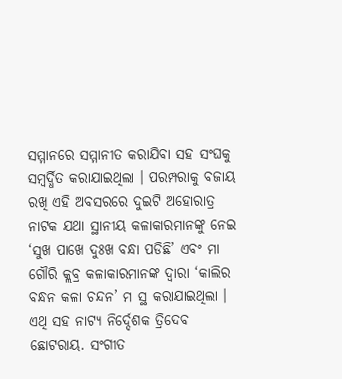ସମ୍ମାନରେ ସମ୍ମାନୀତ କରାଯିବା ସହ ସଂଘକୁ ସମ୍ବର୍ଦ୍ଧିତ କରାଯାଇଥିଲା । ପରମ୍ପରାକୁ ବଜାୟ ରଖି ଏହି ଅବସରରେ ଦୁଇଟି ଅହୋରାତ୍ର ନାଟକ ଯଥା ସ୍ଥାନୀୟ କଳାକାରମାନଙ୍କୁ ନେଇ ‘ସୁଖ ପାଖେ ଦୁଃଖ ବନ୍ଧା ପଡିଛି’ ଏବଂ ମା ଗୌରି କ୍ଲବ୍ର କଳାକାରମାନଙ୍କ ଦ୍ୱାରା ‘କାଲିର ବନ୍ଧନ କଳା ଚନ୍ଦନ’ ମ ସ୍ଥ କରାଯାଇଥିଲା । ଏଥି ସହ ନାଟ୍ୟ ନିର୍ଦ୍ଦେଶକ ତ୍ରିଦେବ ଛୋଟରାୟ. ସଂଗୀତ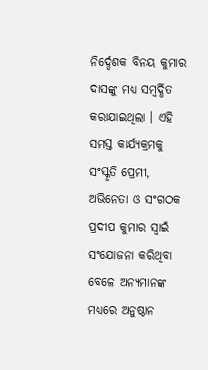ନିର୍ଦ୍ଦେଶକ ବିନୟ କୁମାର ଦାସଙ୍କୁ ମଧ୍ୟ ସମ୍ବର୍ଦ୍ଧିତ କରାଯାଇଥିଲା । ଏହି ସମସ୍ତ କାର୍ଯ୍ୟକ୍ରମକୁ ସଂସ୍କୃତି ପ୍ରେମୀ, ଅଭିନେତା ଓ ସଂଗଠକ ପ୍ରଦୀପ କୁମାର ସ୍ୱାଇଁ ସଂଯୋଜନା କରିଥିବା ବେଳେ ଅନ୍ୟମାନଙ୍କ ମଧ୍ୟରେ ଅନୁଷ୍ଠାନ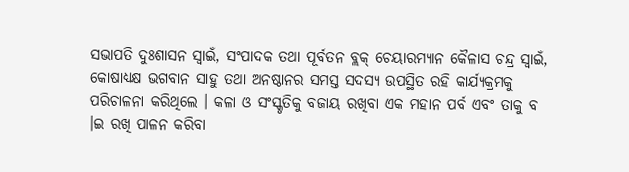ସଭାପତି ଦୁଃଶାସନ ସ୍ୱାଇଁ, ସଂପାଦକ ତଥା ପୂର୍ବତନ ବ୍ଲକ୍ ଚେୟାରମ୍ୟାନ କୈଳାସ ଚନ୍ଦ୍ର ସ୍ୱାଇଁ, କୋଷାଧ୍ୟକ୍ଷ ଭଗବାନ ସାହୁ ତଥା ଅନଷ୍ଠାନର ସମସ୍ତ ସଦସ୍ୟ ଉପସ୍ଥିତ ରହି କାର୍ଯ୍ୟକ୍ରମକୁ ପରିଚାଳନା କରିଥିଲେ । କଳା ଓ ସଂସ୍କୃତିକୁ ବଜାୟ ରଖିବା ଏକ ମହାନ ପର୍ବ ଏବଂ ତାକୁ ବ ।ଇ ରଖି ପାଳନ କରିବା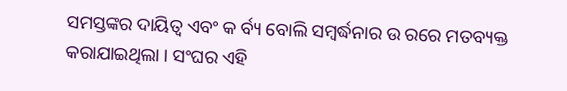ସମସ୍ତଙ୍କର ଦାୟିତ୍ୱ ଏବଂ କ ର୍ବ୍ୟ ବୋଲି ସମ୍ବର୍ଦ୍ଧନାର ଉ ରରେ ମତବ୍ୟକ୍ତ କରାଯାଇଥିଲା । ସଂଘର ଏହି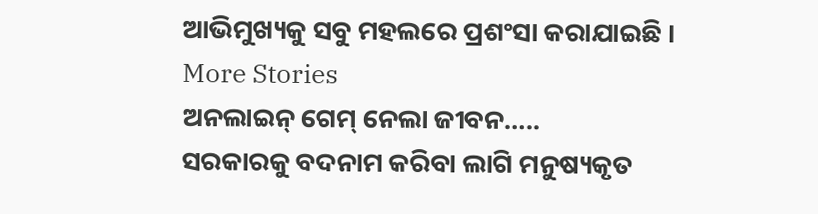ଆଭିମୁଖ୍ୟକୁ ସବୁ ମହଲରେ ପ୍ରଶଂସା କରାଯାଇଛି ।
More Stories
ଅନଲାଇନ୍ ଗେମ୍ ନେଲା ଜୀବନ…..
ସରକାରକୁ ବଦନାମ କରିବା ଲାଗି ମନୁଷ୍ୟକୃତ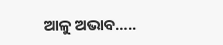ଆଳୁ ଅଭାବ…..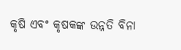କୃଷି ଏବଂ କୃଷକଙ୍କ ଉନ୍ନତି ବିନା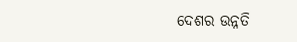ଦେଶର ଉନ୍ନତି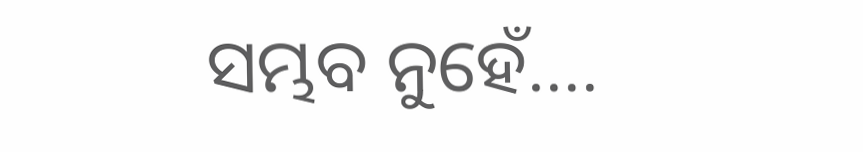ସମ୍ଭବ ନୁହେଁ….